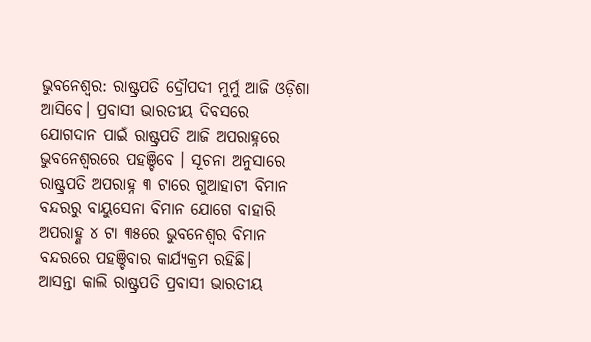ଭୁବନେଶ୍ବର: ରାଷ୍ଟ୍ରପତି ଦ୍ରୌପଦୀ ମୁର୍ମୁ ଆଜି ଓଡ଼ିଶା ଆସିବେ। ପ୍ରବାସୀ ଭାରତୀୟ ଦିବସରେ ଯୋଗଦାନ ପାଇଁ ରାଷ୍ଟ୍ରପତି ଆଜି ଅପରାହ୍ନରେ ଭୁବନେଶ୍ବରରେ ପହଞ୍ଚିବେ । ସୂଚନା ଅନୁସାରେ ରାଷ୍ଟ୍ରପତି ଅପରାହ୍ନ ୩ ଟାରେ ଗୁଆହାଟୀ ବିମାନ ବନ୍ଦରରୁ ବାୟୁସେନା ବିମାନ ଯୋଗେ ବାହାରି ଅପରାହ୍ଣ ୪ ଟା ୩୫ରେ ଭୁବନେଶ୍ବର ବିମାନ ବନ୍ଦରରେ ପହଞ୍ଚିବାର କାର୍ଯ୍ୟକ୍ରମ ରହିଛି।
ଆସନ୍ତା କାଲି ରାଷ୍ଟ୍ରପତି ପ୍ରବାସୀ ଭାରତୀୟ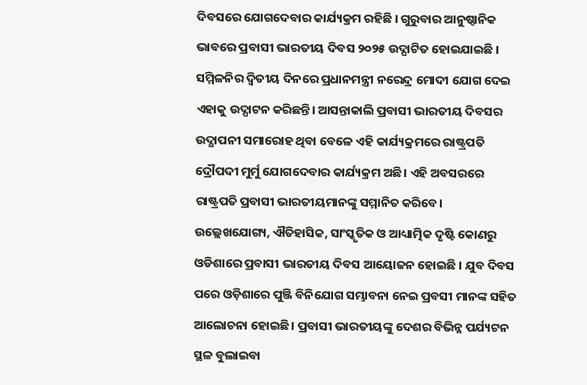ଦିବସରେ ଯୋଗଦେବାର କାର୍ଯ୍ୟକ୍ରମ ରହିଛି । ଗୁରୁବାର ଆନୁଷ୍ଠାନିକ ଭାବରେ ପ୍ରବାସୀ ଭାରତୀୟ ଦିବସ ୨୦୨୫ ଉଦ୍ଘାଟିତ ହୋଇଯାଇଛି । ସମ୍ମିଳନିର ଦ୍ବିତୀୟ ଦିନରେ ପ୍ରଧାନମନ୍ତ୍ରୀ ନରେନ୍ଦ୍ର ମୋଦୀ ଯୋଗ ଦେଇ ଏହାକୁ ଉଦ୍ଘାଟନ କରିଛନ୍ତି। ଆସନ୍ତାକାଲି ପ୍ରବାସୀ ଭାରତୀୟ ଦିବସର ଉଦ୍ଯାପନୀ ସମାରୋହ ଥିବା ବେଳେ ଏହି କାର୍ଯ୍ୟକ୍ରମରେ ରାଷ୍ଟ୍ରପତି ଦ୍ରୌପଦୀ ମୁର୍ମୁ ଯୋଗଦେବାର କାର୍ଯ୍ୟକ୍ରମ ଅଛି। ଏହି ଅବସରରେ ରାଷ୍ଟ୍ରପତି ପ୍ରବାସୀ ଭାରତୀୟମାନଙ୍କୁ ସମ୍ମାନିତ କରିବେ।
ଉଲ୍ଲେଖଯୋଗ୍ୟ, ଐତିହାସିକ, ସାଂସ୍କୃତିକ ଓ ଆଧ୍ୟାତ୍ମିକ ଦୃଷ୍ଟି କୋଣରୁ ଓଡିଶାରେ ପ୍ରବାସୀ ଭାରତୀୟ ଦିବସ ଆୟୋଜନ ହୋଇଛି । ଯୁବ ଦିବସ ପରେ ଓଡ଼ିଶାରେ ପୁଞ୍ଜି ବିନିଯୋଗ ସମ୍ଭାବନା ନେଇ ପ୍ରବସୀ ମାନଙ୍କ ସହିତ ଆଲୋଚନା ହୋଇଛି। ପ୍ରବାସୀ ଭାରତୀୟଙ୍କୁ ଦେଶର ବିଭିନ୍ନ ପର୍ଯ୍ୟଟନ ସ୍ଥଳ ବୁଲାଇବା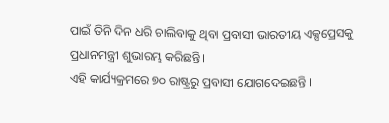ପାଇଁ ତିନି ଦିନ ଧରି ଚାଲିବାକୁ ଥିବା ପ୍ରବାସୀ ଭାରତୀୟ ଏକ୍ସପ୍ରେସକୁ ପ୍ରଧାନମନ୍ତ୍ରୀ ଶୁଭାରମ୍ଭ କରିଛନ୍ତି।
ଏହି କାର୍ଯ୍ୟକ୍ରମରେ ୭୦ ରାଷ୍ଟ୍ରରୁ ପ୍ରବାସୀ ଯୋଗଦେଇଛନ୍ତି ।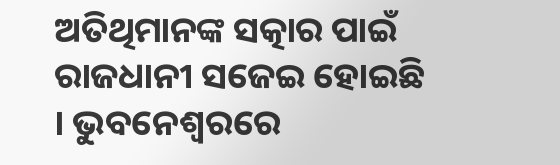ଅତିଥିମାନଙ୍କ ସତ୍କାର ପାଇଁ ରାଜଧାନୀ ସଜେଇ ହୋଇଛି । ଭୁବନେଶ୍ବରରେ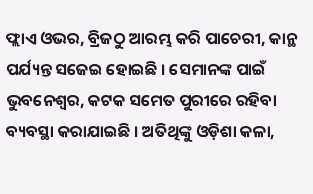ଫ୍ଲାଏ ଓଭର, ବ୍ରିଜଠୁ ଆରମ୍ଭ କରି ପାଚେରୀ, କାନ୍ଥ ପର୍ଯ୍ୟନ୍ତ ସଜେଇ ହୋଇଛି । ସେମାନଙ୍କ ପାଇଁ ଭୁବନେଶ୍ବର, କଟକ ସମେତ ପୁରୀରେ ରହିବା ବ୍ୟବସ୍ଥା କରାଯାଇଛି । ଅତିଥିଙ୍କୁ ଓଡ଼ିଶା କଳା,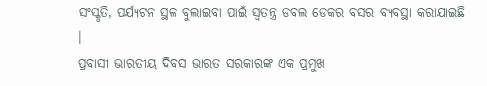ସଂସ୍କୃତି, ପର୍ଯ୍ୟଟନ ସ୍ଥଳ ବୁଲାଇବା ପାଇଁ ସ୍ବତନ୍ତ୍ର ଡବଲ ଡେକର ବସର ବ୍ୟବସ୍ଥା କରାଯାଇଛି ।
ପ୍ରବାସୀ ଭାରତୀୟ ଦିବସ ଭାରତ ସରକାରଙ୍କ ଏକ ପ୍ରମୁଖ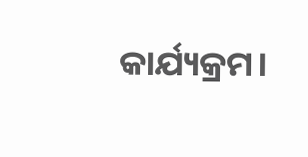କାର୍ଯ୍ୟକ୍ରମ।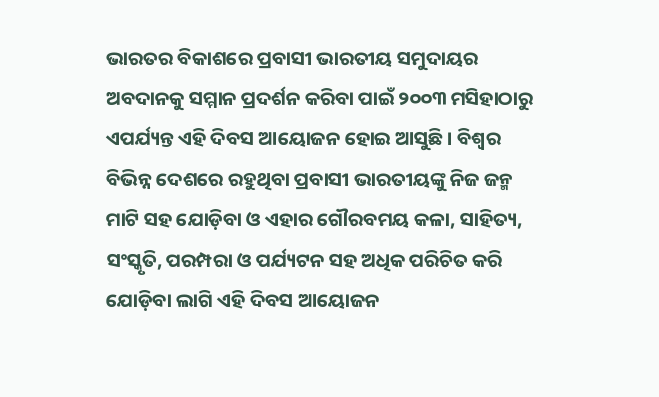ଭାରତର ବିକାଶରେ ପ୍ରବାସୀ ଭାରତୀୟ ସମୁଦାୟର ଅବଦାନକୁ ସମ୍ମାନ ପ୍ରଦର୍ଶନ କରିବା ପାଇଁ ୨୦୦୩ ମସିହାଠାରୁ ଏପର୍ଯ୍ୟନ୍ତ ଏହି ଦିବସ ଆୟୋଜନ ହୋଇ ଆସୁଛି । ବିଶ୍ବର ବିଭିନ୍ନ ଦେଶରେ ରହୁଥିବା ପ୍ରବାସୀ ଭାରତୀୟଙ୍କୁ ନିଜ ଜନ୍ମ ମାଟି ସହ ଯୋଡ଼ିବା ଓ ଏହାର ଗୌରବମୟ କଳା, ସାହିତ୍ୟ, ସଂସ୍କୃତି, ପରମ୍ପରା ଓ ପର୍ଯ୍ୟଟନ ସହ ଅଧିକ ପରିଚିତ କରି ଯୋଡ଼ିବା ଲାଗି ଏହି ଦିବସ ଆୟୋଜନ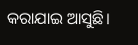କରାଯାଇ ଆସୁଛି।